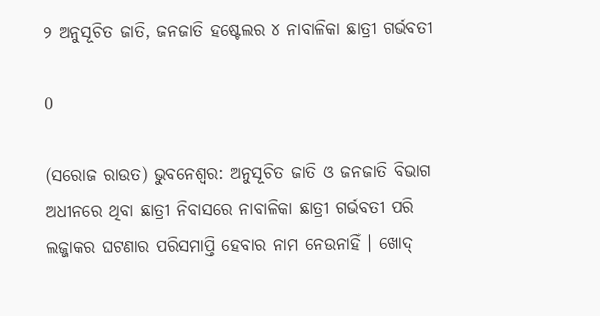୨ ଅନୁସୂଚିତ ଜାତି, ଜନଜାତି ହଷ୍ଟେଲର ୪ ନାବାଳିକା ଛାତ୍ରୀ ଗର୍ଭବତୀ

0

(ସରୋଜ ରାଉତ) ଭୁବନେଶ୍ୱର: ଅନୁସୂଚିତ ଜାତି ଓ ଜନଜାତି ବିଭାଗ ଅଧୀନରେ ଥିବା ଛାତ୍ରୀ ନିବାସରେ ନାବାଳିକା ଛାତ୍ରୀ ଗର୍ଭବତୀ ପରି ଲଜ୍ଜାକର ଘଟଣାର ପରିସମାପ୍ତି ହେବାର ନାମ ନେଉନାହିଁ । ଖୋଦ୍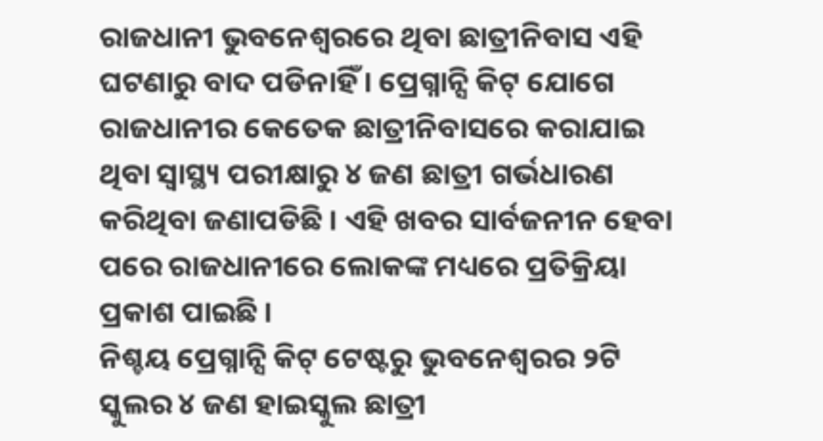ରାଜଧାନୀ ଭୁବନେଶ୍ୱରରେ ଥିବା ଛାତ୍ରୀନିବାସ ଏହି ଘଟଣାରୁ ବାଦ ପଡିନାହିଁ । ପ୍ରେଗ୍ନାନ୍ସି କିଟ୍ ଯୋଗେ ରାଜଧାନୀର କେତେକ ଛାତ୍ରୀନିବାସରେ କରାଯାଇ ଥିବା ସ୍ୱାସ୍ଥ୍ୟ ପରୀକ୍ଷାରୁ ୪ ଜଣ ଛାତ୍ରୀ ଗର୍ଭଧାରଣ କରିଥିବା ଜଣାପଡିଛି । ଏହି ଖବର ସାର୍ବଜନୀନ ହେବା ପରେ ରାଜଧାନୀରେ ଲୋକଙ୍କ ମଧ୍ୟରେ ପ୍ରତିକ୍ରିୟା ପ୍ରକାଶ ପାଇଛି ।
ନିଶ୍ଚୟ ପ୍ରେଗ୍ନାନ୍ସି କିଟ୍ ଟେଷ୍ଟରୁ ଭୁବନେଶ୍ୱରର ୨ଟି ସ୍କୁଲର ୪ ଜଣ ହାଇସ୍କୁଲ ଛାତ୍ରୀ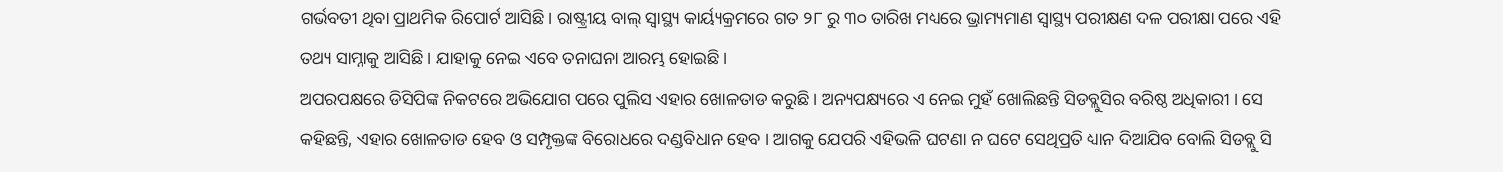ଗର୍ଭବତୀ ଥିବା ପ୍ରାଥମିକ ରିପୋର୍ଟ ଆସିଛି। ରାଷ୍ଟ୍ରୀୟ ବାଲ୍ ସ୍ୱାସ୍ଥ୍ୟ କାର୍ୟ୍ୟକ୍ରମରେ ଗତ ୨୮ ରୁ ୩୦ ତାରିଖ ମଧ୍ୟରେ ଭ୍ରାମ୍ୟମାଣ ସ୍ୱାସ୍ଥ୍ୟ ପରୀକ୍ଷଣ ଦଳ ପରୀକ୍ଷା ପରେ ଏହି ତଥ୍ୟ ସାମ୍ନାକୁ ଆସିଛି । ଯାହାକୁ ନେଇ ଏବେ ତନାଘନା ଆରମ୍ଭ ହୋଇଛି।
ଅପରପକ୍ଷରେ ଡିସିପିଙ୍କ ନିକଟରେ ଅଭିଯୋଗ ପରେ ପୁଲିସ ଏହାର ଖୋଳତାଡ କରୁଛି । ଅନ୍ୟପକ୍ଷ୍ୟରେ ଏ ନେଇ ମୁହଁ ଖୋଲିଛନ୍ତି ସିଡବ୍ଲୁସିର ବରିଷ୍ଠ ଅଧିକାରୀ । ସେ କହିଛନ୍ତି, ଏହାର ଖୋଳତାଡ ହେବ ଓ ସମ୍ପୃକ୍ତଙ୍କ ବିରୋଧରେ ଦଣ୍ଡବିଧାନ ହେବ । ଆଗକୁ ଯେପରି ଏହିଭଳି ଘଟଣା ନ ଘଟେ ସେଥିପ୍ରତି ଧ୍ୟାନ ଦିଆଯିବ ବୋଲି ସିଡବ୍ଲୁ ସି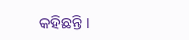କହିଛନ୍ତି ।